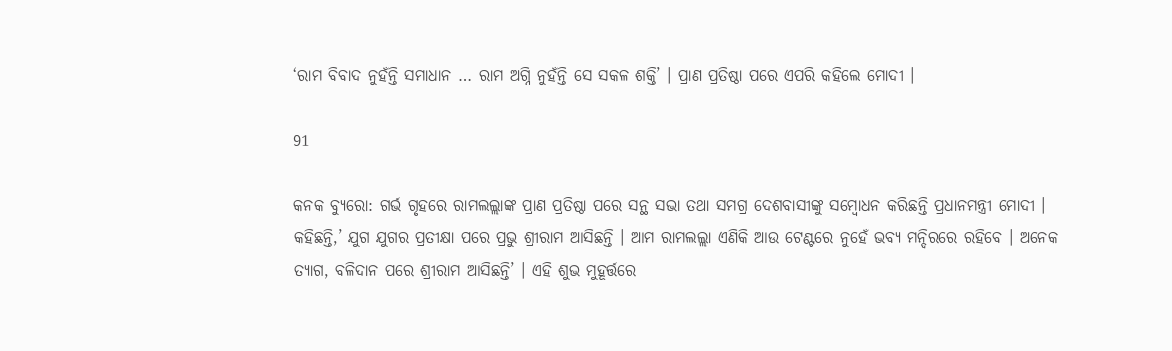‘ରାମ ବିବାଦ ନୁହଁନ୍ତି ସମାଧାନ … ରାମ ଅଗ୍ନି ନୁହଁନ୍ତି ସେ ସକଳ ଶକ୍ତି’ । ପ୍ରାଣ ପ୍ରତିଷ୍ଠା ପରେ ଏପରି କହିଲେ ମୋଦୀ ।

91

କନକ ବ୍ୟୁରୋ: ଗର୍ଭ ଗୃହରେ ରାମଲଲ୍ଲାଙ୍କ ପ୍ରାଣ ପ୍ରତିଷ୍ଠା ପରେ ସନ୍ଥ ସଭା ତଥା ସମଗ୍ର ଦେଶବାସୀଙ୍କୁ ସମ୍ବୋଧନ କରିଛନ୍ତି ପ୍ରଧାନମନ୍ତ୍ରୀ ମୋଦୀ । କହିଛନ୍ତି,’ ଯୁଗ ଯୁଗର ପ୍ରତୀକ୍ଷା ପରେ ପ୍ରଭୁ ଶ୍ରୀରାମ ଆସିଛନ୍ତି । ଆମ ରାମଲଲ୍ଲା ଏଣିକି ଆଉ ଟେଣ୍ଟରେ ନୁହେଁ ଭବ୍ୟ ମନ୍ଦିରରେ ରହିବେ । ଅନେକ ତ୍ୟାଗ, ବଳିଦାନ ପରେ ଶ୍ରୀରାମ ଆସିଛନ୍ତି’ । ଏହି ଶୁଭ ମୁହୂର୍ତ୍ତରେ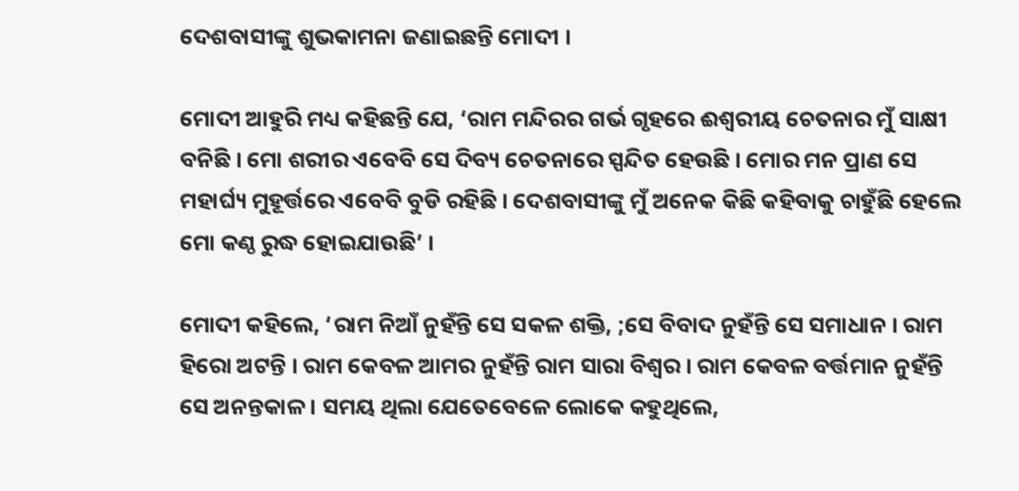ଦେଶବାସୀଙ୍କୁ ଶୁଭକାମନା ଜଣାଇଛନ୍ତି ମୋଦୀ ।

ମୋଦୀ ଆହୁରି ମଧ୍ୟ କହିଛନ୍ତି ଯେ, ‘ରାମ ମନ୍ଦିରର ଗର୍ଭ ଗୃହରେ ଈଶ୍ୱରୀୟ ଚେତନାର ମୁଁ ସାକ୍ଷୀ ବନିଛି । ମୋ ଶରୀର ଏବେବି ସେ ଦିବ୍ୟ ଚେତନାରେ ସ୍ପନ୍ଦିତ ହେଉଛି । ମୋର ମନ ପ୍ରାଣ ସେ ମହାର୍ଘ୍ୟ ମୁହୂର୍ତ୍ତରେ ଏବେବି ବୁଡି ରହିଛି । ଦେଶବାସୀଙ୍କୁ ମୁଁ ଅନେକ କିଛି କହିବାକୁ ଚାହୁଁଛି ହେଲେ ମୋ କଣ୍ଠ ରୁଦ୍ଧ ହୋଇଯାଉଛି’ ।

ମୋଦୀ କହିଲେ, ‘ରାମ ନିଆଁ ନୁହଁନ୍ତି ସେ ସକଳ ଶକ୍ତି, ;ସେ ବିବାଦ ନୁହଁନ୍ତି ସେ ସମାଧାନ । ରାମ ହିରୋ ଅଟନ୍ତି । ରାମ କେବଳ ଆମର ନୁହଁନ୍ତି ରାମ ସାରା ବିଶ୍ୱର । ରାମ କେବଳ ବର୍ତ୍ତମାନ ନୁହଁନ୍ତି ସେ ଅନନ୍ତକାଳ । ସମୟ ଥିଲା ଯେତେବେଳେ ଲୋକେ କହୁଥିଲେ,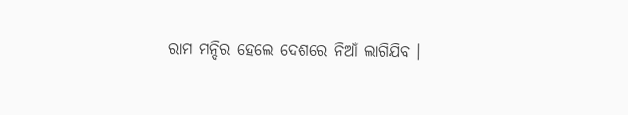ରାମ ମନ୍ଦିର ହେଲେ ଦେଶରେ ନିଆଁ ଲାଗିଯିବ ।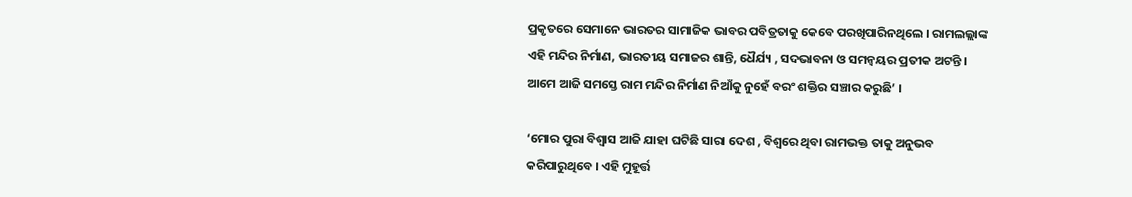ପ୍ରକୃତରେ ସେମାନେ ଭାରତର ସାମାଜିକ ଭାବର ପବିତ୍ରତାକୁ କେବେ ପରଖିପାରିନଥିଲେ । ରାମଲଲ୍ଲାଙ୍କ ଏହି ମନ୍ଦିର ନିର୍ମାଣ, ଭାରତୀୟ ସମାଜର ଶାନ୍ତି, ଧୈର୍ଯ୍ୟ , ସଦଭାବନା ଓ ସମନ୍ୱୟର ପ୍ରତୀକ ଅଟନ୍ତି । ଆମେ ଆଜି ସମସ୍ତେ ରାମ ମନ୍ଦିର ନିର୍ମାଣ ନିଆଁକୁ ନୁହେଁ ବରଂ ଶକ୍ତିର ସଞ୍ଚାର କରୁଛି’ ।

‘ମୋର ପୁରା ବିଶ୍ୱାସ ଆଜି ଯାହା ଘଟିଛି ସାରା ଦେଶ , ବିଶ୍ୱରେ ଥିବା ରାମଭକ୍ତ ତାକୁ ଅନୁଭବ କରିପାରୁଥିବେ । ଏହି ମୁହୂର୍ତ୍ତ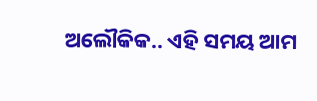ଅଲୌକିକ.. ଏହି ସମୟ ଆମ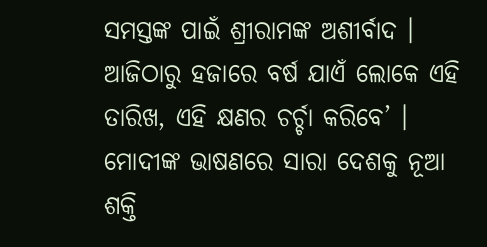ସମସ୍ତଙ୍କ ପାଇଁ ଶ୍ରୀରାମଙ୍କ ଅଶୀର୍ବାଦ । ଆଜିଠାରୁ ହଜାରେ ବର୍ଷ ଯାଏଁ ଲୋକେ ଏହି ତାରିଖ, ଏହି କ୍ଷଣର ଚର୍ଚ୍ଚା କରିବେ’ । ମୋଦୀଙ୍କ ଭାଷଣରେ ସାରା ଦେଶକୁ ନୂଆ ଶକ୍ତି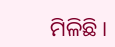ମିଳିଛି ।